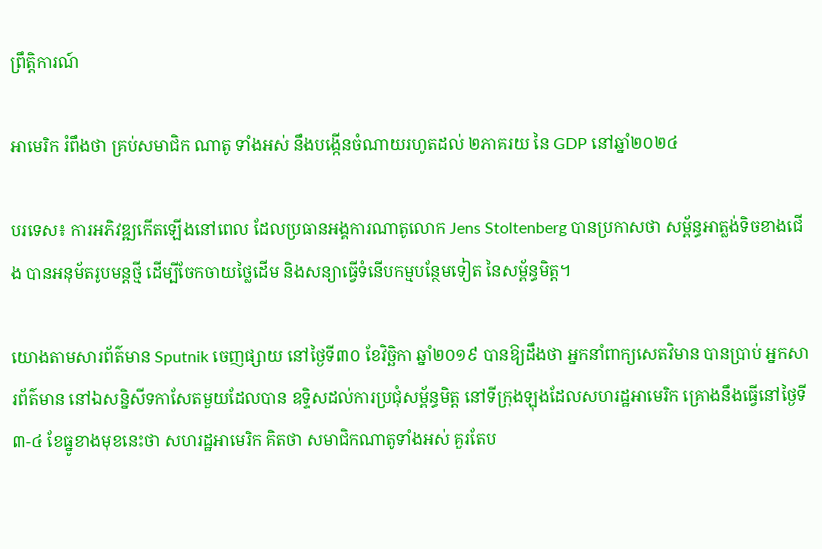ព្រឹត្តិការណ៍

អាមេរិក រំពឹងថា គ្រប់សមាជិក ណាតូ ទាំងអស់ នឹងបង្កើនចំណាយរហូតដល់ ២ភាគរយ នៃ GDP នៅឆ្នាំ២០២៤

បរទេស៖ ការអភិវឌ្ឍកើតឡើងនៅពេល ដែលប្រធានអង្គការណាតូលោក Jens Stoltenberg បានប្រកាសថា សម្ព័ន្ធអាត្លង់ទិចខាងជើង បានអនុម័តរូបមន្តថ្មី ដើម្បីចែកចាយថ្លៃដើម និងសន្យាធ្វើទំនើបកម្មបន្ថែមទៀត នៃសម្ព័ន្ធមិត្ត។

យោងតាមសារព័ត៌មាន Sputnik ចេញផ្សាយ នៅថ្ងៃទី៣០ ខែវិច្ឆិកា ឆ្នាំ២០១៩ បានឱ្យដឹងថា អ្នកនាំពាក្យសេតវិមាន បានប្រាប់ អ្នកសារព័ត៌មាន នៅឯសន្និសីទកាសែតមួយដែលបាន ឧទ្ទិសដល់ការប្រជុំសម្ព័ន្ធមិត្ត នៅទីក្រុងឡុងដែលសហរដ្ឋអាមេរិក គ្រោងនឹងធ្វើនៅថ្ងៃទី ៣-៤ ខែធ្នូខាងមុខនេះថា សហរដ្ឋអាមេរិក គិតថា សមាជិកណាតូទាំងអស់ គួរតែប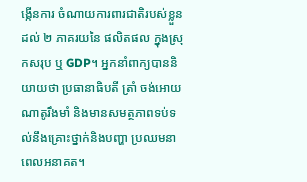ង្កើនការ ចំណាយការពារជាតិរបស់ខ្លួនដល់ ២ ភាគរយនៃ ផលិតផល ក្នុងស្រុកសរុប ឬ GDP។ អ្នកនាំពាក្យបាននិយាយថា ប្រធានាធិបតី ត្រាំ ចង់អោយណាតូរឹងមាំ និងមានសមត្ថភាពទប់ទល់នឹងគ្រោះថ្នាក់និងបញ្ហា ប្រឈមនាពេលអនាគត។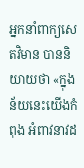អ្នកនាំពាក្យសេតវិមាន បាននិយាយថា «ក្នុងន័យនេះយើងកំពុង អំពាវនាវដ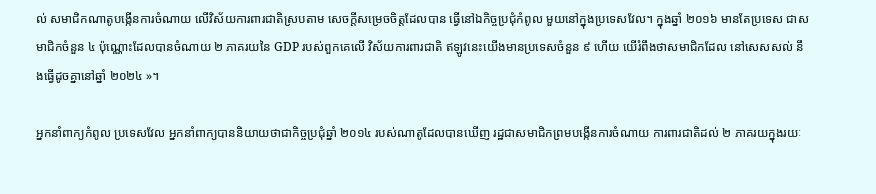ល់ សមាជិកណាតូបង្កើនការចំណាយ លើវិស័យការពារជាតិស្របតាម សេចក្តីសម្រេចចិត្តដែលបាន ធ្វើនៅឯកិច្ចប្រជុំកំពូល មួយនៅក្នុងប្រទេសវែល។ ក្នុងឆ្នាំ ២០១៦ មានតែប្រទេស ជាសមាជិកចំនួន ៤ ប៉ុណ្ណោះដែលបានចំណាយ ២ ភាគរយនៃ GDP របស់ពួកគេលើ វិស័យការពារជាតិ ឥឡូវនេះយើងមានប្រទេសចំនួន ៩ ហើយ យើរំពឹងថាសមាជិកដែល នៅសេសសល់ នឹងធ្វើដូចគ្នានៅឆ្នាំ ២០២៤ »។

អ្នកនាំពាក្យកំពូល ប្រទេសវែល អ្នកនាំពាក្យបាននិយាយថាជាកិច្ចប្រជុំឆ្នាំ ២០១៤ របស់ណាតូដែលបានឃើញ រដ្ឋជាសមាជិកព្រមបង្កើនការចំណាយ ការពារជាតិដល់ ២ ភាគរយក្នុងរយៈ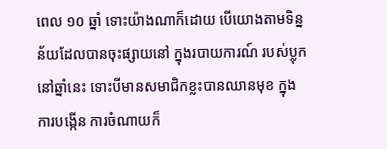ពេល ១០ ឆ្នាំ ទោះយ៉ាងណាក៏ដោយ បើយោងតាមទិន្នន័យដែលបានចុះផ្សាយនៅ ក្នុងរបាយការណ៍ របស់ប្លុកនៅឆ្នាំនេះ ទោះបីមានសមាជិកខ្លះបានឈានមុខ ក្នុងការបង្កើន ការចំណាយក៏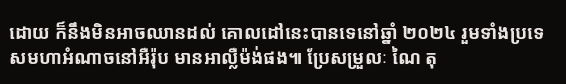ដោយ ក៏នឹងមិនអាចឈានដល់ គោលដៅនេះបានទេនៅឆ្នាំ ២០២៤ រួមទាំងប្រទេសមហាអំណាចនៅអឺរ៉ុប មានអាល្លឺម៉ង់ផង៕ ប្រែសម្រួលៈ ណៃ តុ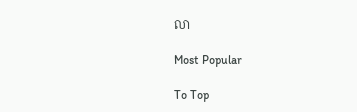លា

Most Popular

To Top